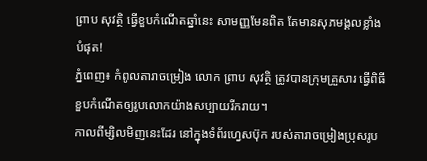ព្រាប សុវត្ថិ ធ្វើខួបកំណើតឆ្នាំនេះ សាមញ្ញមែនពិត តែមានសុភមង្គលខ្លាំងបំផុត!
ភ្នំពេញ៖ កំពូលតារាចម្រៀង លោក ព្រាប សុវត្ថិ ត្រូវបានក្រុមគ្រួសារ ធ្វើពិធីខួបកំណើតឲ្យរូបលោកយ៉ាងសប្បាយរីករាយ។
កាលពីម្សិលមិញនេះដែរ នៅក្នុងទំព័រហ្វេសប៊ុក របស់តារាចម្រៀងប្រុសរូប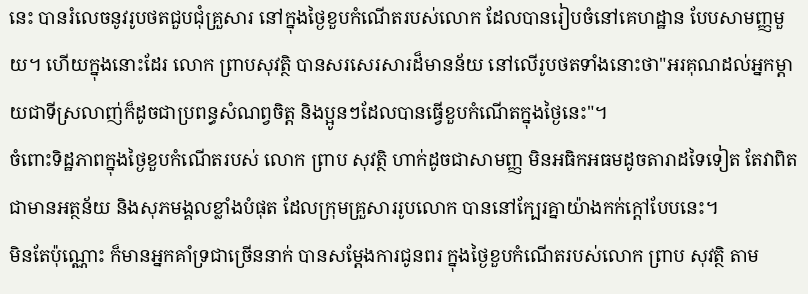នេះ បានរំលេចនូវរូបថតជួបជុំគ្រួសារ នៅក្នុងថ្ងៃខួបកំណើតរបស់លោក ដែលបានរៀបចំនៅគេហដ្ឋាន បែបសាមញ្ញមួយ។ ហើយក្នុងនោះដែរ លោក ព្រាបសុវត្ថិ បានសរសេរសារដ៏មានន័យ នៅលើរូបថតទាំងនោះថា"អរគុណដល់អ្នកម្ដាយជាទីស្រលាញ់ក៏ដូចជាប្រពន្ធសំណព្វចិត្ត និងប្អូនៗដែលបានធ្វើខួបកំណើតក្នុងថ្ងៃនេះ"។
ចំពោះទិដ្ឋភាពក្នុងថ្ងៃខួបកំណើតរបស់ លោក ព្រាប សុវត្ថិ ហាក់ដូចជាសាមញ្ញ មិនអធិកអធមដូចតារាដទៃទៀត តែវាពិតជាមានអត្ថន័យ និងសុភមង្គលខ្លាំងបំផុត ដែលក្រុមគ្រួសាររូបលោក បាននៅក្បែរគ្នាយ៉ាងកក់ក្តៅបែបនេះ។
មិនតែប៉ុណ្ណោះ ក៏មានអ្នកគាំទ្រជាច្រើននាក់ បានសម្តែងការជូនពរ ក្នុងថ្ងៃខួបកំណើតរបស់លោក ព្រាប សុវត្ថិ តាម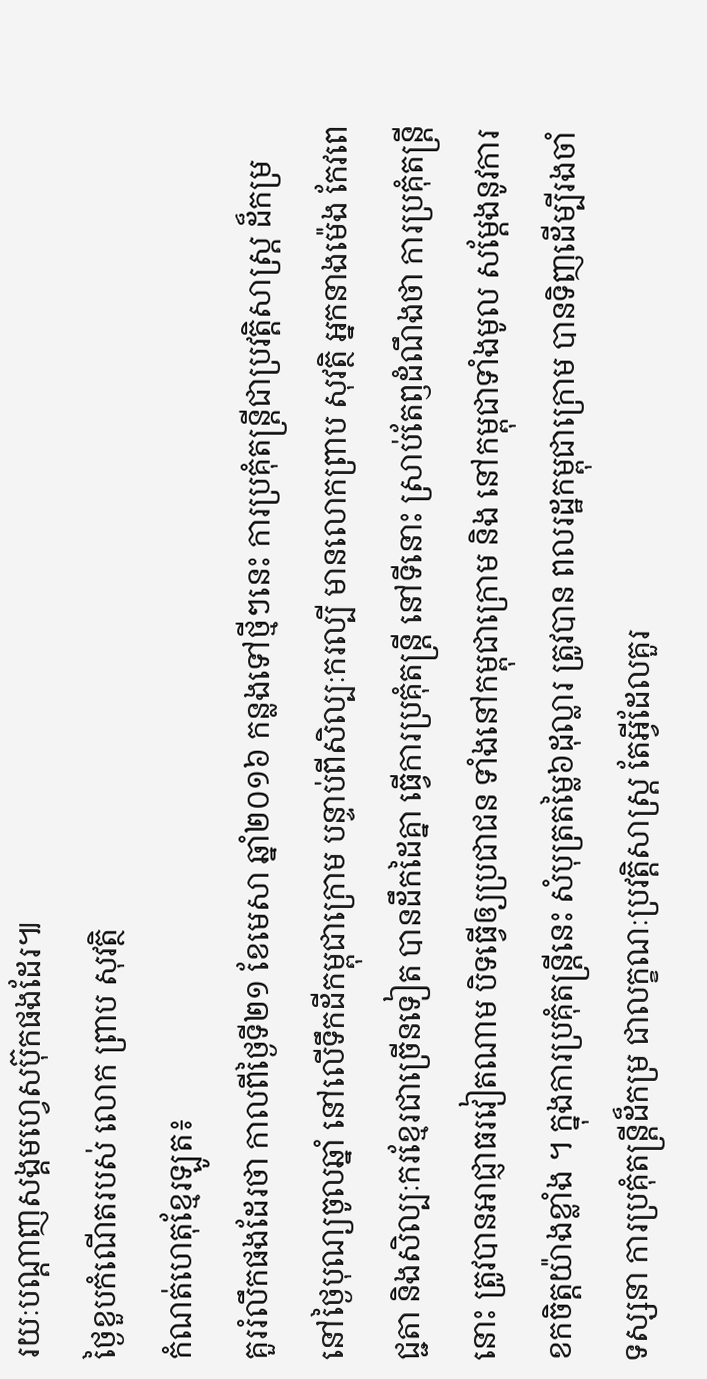រយៈបណ្តាញសង្គមហ្វេសប៊ុកផងដែរ៕
ថ្ងៃខួបកំណើតរបស់ លោក ព្រាប សុវត្ថិ
កំណត់ហេតុខ្មែរឡូត៖
គួររំលឹកផងដែរថា កាលពីថ្ងៃទី២១ ខែមេសា ឆ្នាំ២០១៦ កន្លងទៅថ្មីៗនេះ ការប្រគុំតន្រ្តីជាប្រវត្តិសាស្ត្រ ដ៏កម្រ នៅថ្ងៃបុណ្យចូលឆ្នាំ នៅលើទឹកដីកម្ពុជាក្រោម បន្ទាប់ពីសិល្បៈករល្បី មានលោកព្រាប សុវត្ថិ អ្នកនាងម៉េង កែវពេជ្ជតា និងសិល្បៈករខ្មែរជាច្រើនទៀត បានដឹកដៃគ្នា ធ្វើការប្រគុំតន្ត្រី នៅទីនោះ ស្រាប់តែឭដំណឹងថា ការប្រគុំតន្ត្រីនោះ ត្រូវបានអាជ្ញាធរវៀតណាម បិទធ្វើឲ្យប្រជាជន ទាំងនៅកម្ពុជាក្រោម និង នៅកម្ពុជាទាំងមូល សម្តែងនូវការខកចិត្តយ៉ាងខ្លាំង ។ ក្នុងការប្រគុំតន្ត្រីនេះ សំបុត្រតម្លៃ៦ដុល្លារ ត្រូវបាន ពលរដ្ឋកម្ពុជាក្រោម បានទិញដើម្បីរងចាំទស្សនា ការប្រគុំតន្ត្រីដ៏កម្រ ជាលក្ខណៈប្រវត្តិសាស្ត្រ តែអ្វីដែលគួរ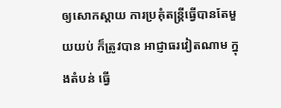ឲ្យសោកស្តាយ ការប្រគុំតន្ត្រីធ្វើបានតែមួយយប់ ក៏ត្រូវបាន អាជ្ញាធរវៀតណាម ក្នុងតំបន់ ធ្វើ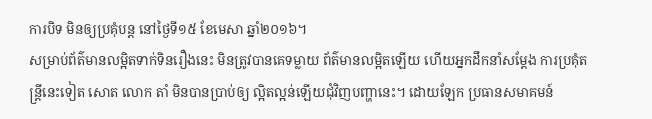ការបិទ មិនឲ្យប្រគុំបន្ត នៅថ្ងៃទី១៥ ខែមេសា ឆ្នាំ២០១៦។
សម្រាប់ព័ត៌មានលម្អិតទាក់ទិនរឿងនេះ មិនត្រូវបានគេទម្លាយ ព័ត៌មានលម្អិតឡើយ ហើយអ្នកដឹកនាំសម្តែង ការប្រគុំតន្ត្រីនេះទៀត សោត លោក តាំ មិនបានប្រាប់ឲ្យ ល្អិតល្អន់ឡើយជុំវិញបញ្ហានេះ។ ដោយឡែក ប្រធានសមាគមន៍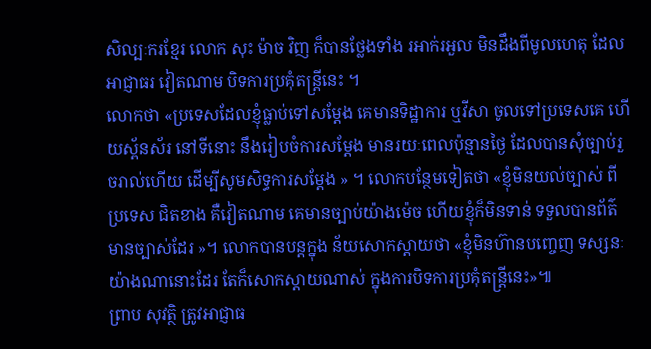សិល្បៈករខ្មែរ លោក សុះ ម៉ាច វិញ ក៏បានថ្លែងទាំង រអាក់រអួល មិនដឹងពីមូលហេតុ ដែលអាជ្ញាធរ វៀតណាម បិទការប្រគុំតន្ត្រីនេះ ។
លោកថា «ប្រទេសដែលខ្ញុំធ្លាប់ទៅសម្តែង គេមានទិដ្ឋាការ ឬវីសា ចូលទៅប្រទេសគេ ហើយស្ព័នស័រ នៅទីនោះ នឹងរៀបចំការសម្តែង មានរយៈពេលប៉ុន្មានថ្ងៃ ដែលបានសុំច្បាប់រួចរាល់ហើយ ដើម្បីសូមសិទ្ធការសម្តែង » ។ លោកបន្ថែមទៀតថា «ខ្ញុំមិនយល់ច្បាស់ ពីប្រទេស ជិតខាង គឺវៀតណាម គេមានច្បាប់យ៉ាងម៉េច ហើយខ្ញុំក៏មិនទាន់ ទទួលបានព័ត៌មានច្បាស់ដែរ »។ លោកបានបន្តក្នុង ន័យសោកស្តាយថា «ខ្ញុំមិនហ៊ានបញ្ចេញ ទស្សនៈយ៉ាងណានោះដែរ តែក៏សោកស្តាយណាស់ ក្នុងការបិទការប្រគុំតន្ត្រីនេះ»៕
ព្រាប សុវត្ថិ ត្រូវអាជ្ញាធ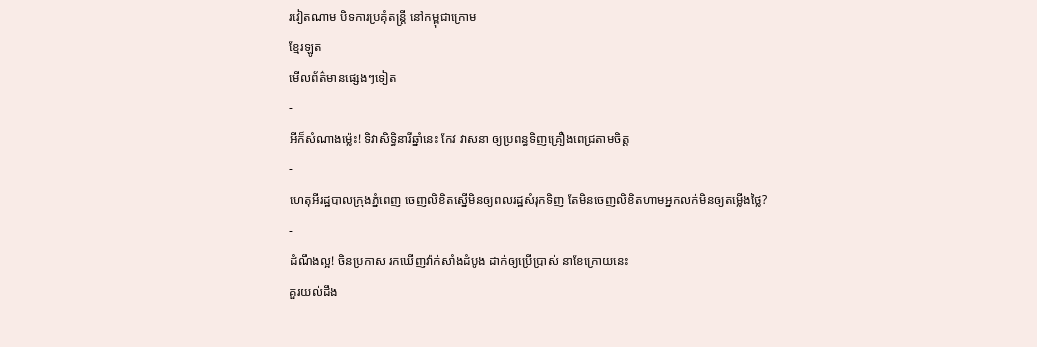រវៀតណាម បិទការប្រគុំតន្ត្រី នៅកម្ពុជាក្រោម
ខ្មែរឡូត
មើលព័ត៌មានផ្សេងៗទៀត
-
អីក៏សំណាងម្ល៉េះ! ទិវាសិទ្ធិនារីឆ្នាំនេះ កែវ វាសនា ឲ្យប្រពន្ធទិញគ្រឿងពេជ្រតាមចិត្ត
-
ហេតុអីរដ្ឋបាលក្រុងភ្នំពេញ ចេញលិខិតស្នើមិនឲ្យពលរដ្ឋសំរុកទិញ តែមិនចេញលិខិតហាមអ្នកលក់មិនឲ្យតម្លើងថ្លៃ?
-
ដំណឹងល្អ! ចិនប្រកាស រកឃើញវ៉ាក់សាំងដំបូង ដាក់ឲ្យប្រើប្រាស់ នាខែក្រោយនេះ
គួរយល់ដឹង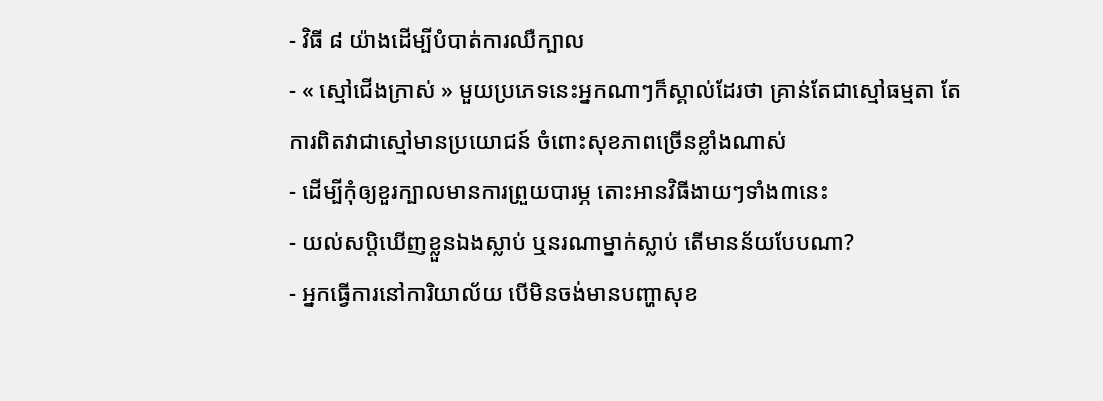- វិធី ៨ យ៉ាងដើម្បីបំបាត់ការឈឺក្បាល
- « ស្មៅជើងក្រាស់ » មួយប្រភេទនេះអ្នកណាៗក៏ស្គាល់ដែរថា គ្រាន់តែជាស្មៅធម្មតា តែការពិតវាជាស្មៅមានប្រយោជន៍ ចំពោះសុខភាពច្រើនខ្លាំងណាស់
- ដើម្បីកុំឲ្យខួរក្បាលមានការព្រួយបារម្ភ តោះអានវិធីងាយៗទាំង៣នេះ
- យល់សប្តិឃើញខ្លួនឯងស្លាប់ ឬនរណាម្នាក់ស្លាប់ តើមានន័យបែបណា?
- អ្នកធ្វើការនៅការិយាល័យ បើមិនចង់មានបញ្ហាសុខ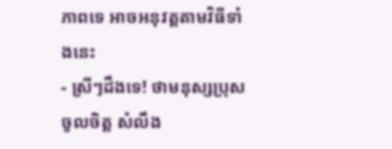ភាពទេ អាចអនុវត្តតាមវិធីទាំងនេះ
- ស្រីៗដឹងទេ! ថាមនុស្សប្រុសចូលចិត្ត សំលឹង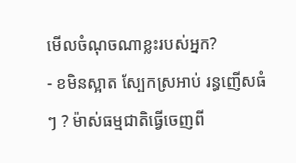មើលចំណុចណាខ្លះរបស់អ្នក?
- ខមិនស្អាត ស្បែកស្រអាប់ រន្ធញើសធំៗ ? ម៉ាស់ធម្មជាតិធ្វើចេញពី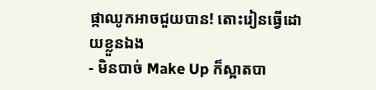ផ្កាឈូកអាចជួយបាន! តោះរៀនធ្វើដោយខ្លួនឯង
- មិនបាច់ Make Up ក៏ស្អាតបា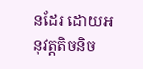នដែរ ដោយអនុវត្តតិចនិច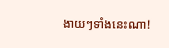ងាយៗទាំងនេះណា!